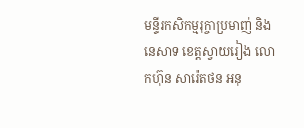មន្ទីរកសិកម្មរុក្ចាប្រមាញ់ និងនេសាទ ខេត្តស្វាយរៀង លោកហ៊ុន សារ៉េតថន អនុ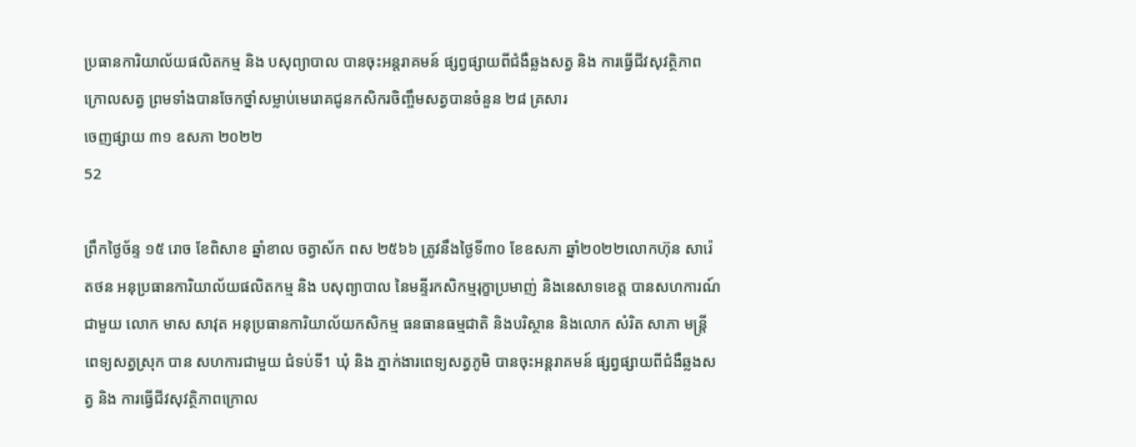ប្រធានការិយាល័យផលិតកម្ម និង បសុព្យាបាល បានចុះអន្តរាគមន៍ ផ្សព្វផ្សាយពីជំងឺឆ្លងសត្វ និង ការធ្វើជីវសុវត្ថិភាពក្រោលសត្វ ព្រមទាំងបានចែកថ្នាំសម្លាប់មេរោគជូនកសិករចិញ្ចឹមសត្វបានចំនួន ២៨ គ្រសារ
ចេញផ្សាយ ៣១ ឧសភា ២០២២
52

ព្រឹកថ្ងៃច័ន្ទ ១៥ រោច ខែពិសាខ ឆ្នាំខាល ចត្វាស័ក ពស ២៥៦៦ ត្រូវនឹងថ្ងៃទី៣០ ខែឧសភា ឆ្នាំ២០២២លោកហ៊ុន សារ៉េតថន អនុប្រធានការិយាល័យផលិតកម្ម និង បសុព្យាបាល នៃមន្ទីរកសិកម្មរុក្ខាប្រមាញ់ និងនេសាទខេត្ត បានសហការណ៍ជាមួយ លោក មាស សាវុត អនុប្រធានការិយាល័យកសិកម្ម ធនធានធម្មជាតិ និងបរិស្ថាន និងលោក សំរិត សាភា មន្រ្តីពេទ្យសត្វស្រុក បាន សហការជាមួយ ជំទប់ទី1 ឃុំ និង ភ្នាក់ងារពេទ្យសត្វភូមិ បានចុះអន្តរាគមន៍ ផ្សព្វផ្សាយពីជំងឺឆ្លងសត្វ និង ការធ្វើជីវសុវត្ថិភាពក្រោល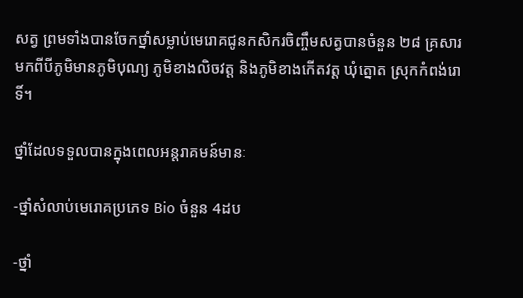សត្វ ព្រមទាំងបានចែកថ្នាំសម្លាប់មេរោគជូនកសិករចិញ្ចឹមសត្វបានចំនួន ២៨ គ្រសារ មកពីបីភូមិមានភូមិបុណ្យ ភូមិខាងលិចវត្ត និងភូមិខាងកើតវត្ត ឃុំត្នោត ស្រុកកំពង់រោទិ៍។

ថ្នាំដែលទទួលបានក្នុងពេលអន្តរាគមន៍មានៈ

-ថ្នាំសំលាប់មេរោគប្រភេទ Bio ចំនួន 4ដប

-ថ្នាំ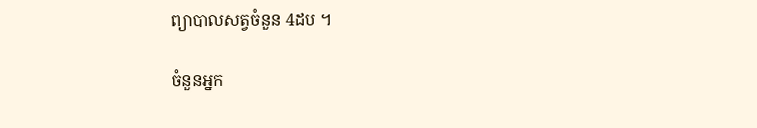ព្យាបាលសត្វចំនួន 4ដប ។

ចំនួនអ្នក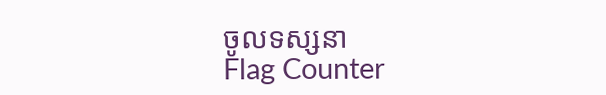ចូលទស្សនា
Flag Counter